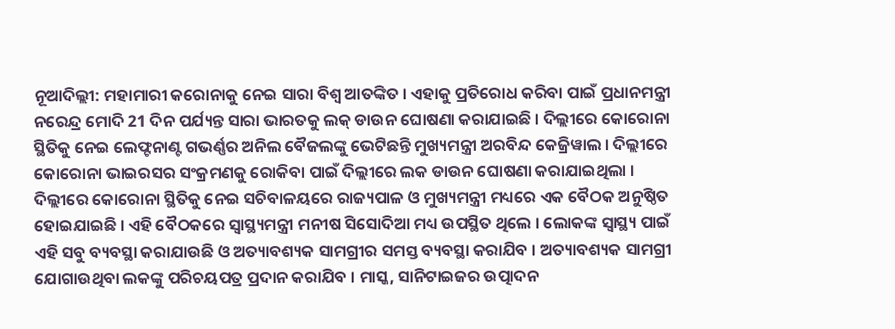ନୂଆଦିଲ୍ଲୀ: ମହାମାରୀ କରୋନାକୁ ନେଇ ସାରା ବିଶ୍ବ ଆତଙ୍କିତ । ଏହାକୁ ପ୍ରତିରୋଧ କରିବା ପାଇଁ ପ୍ରଧାନମନ୍ତ୍ରୀ ନରେନ୍ଦ୍ର ମୋଦି 21 ଦିନ ପର୍ଯ୍ୟନ୍ତ ସାରା ଭାରତକୁ ଲକ୍ ଡାଉନ ଘୋଷଣା କରାଯାଇଛି । ଦିଲ୍ଲୀରେ କୋରୋନା ସ୍ଥିତିକୁ ନେଇ ଲେଫ୍ଟନାଣ୍ଟ ଗଭର୍ଣ୍ଣର ଅନିଲ ବୈଜଲଙ୍କୁ ଭେଟିଛନ୍ତି ମୁଖ୍ୟମନ୍ତ୍ରୀ ଅରବିନ୍ଦ କେଜ୍ରିୱାଲ । ଦିଲ୍ଲୀରେ କୋରୋନା ଭାଇରସର ସଂକ୍ରମଣକୁ ରୋକିବା ପାଇଁ ଦିଲ୍ଲୀରେ ଲକ ଡାଉନ ଘୋଷଣା କରାଯାଇଥିଲା ।
ଦିଲ୍ଲୀରେ କୋରୋନା ସ୍ଥିତିକୁ ନେଇ ସଚିବାଳୟରେ ରାଜ୍ୟପାଳ ଓ ମୁଖ୍ୟମନ୍ତ୍ରୀ ମଧ୍ୟରେ ଏକ ବୈଠକ ଅନୁଷ୍ଠିତ ହୋଇଯାଇଛି । ଏହି ବୈଠକରେ ସ୍ବାସ୍ଥ୍ୟମନ୍ତ୍ରୀ ମନୀଷ ସିସୋଦିଆ ମଧ୍ୟ ଉପସ୍ଥିତ ଥିଲେ । ଲୋକଙ୍କ ସ୍ବାସ୍ଥ୍ୟ ପାଇଁ ଏହି ସବୁ ବ୍ୟବସ୍ଥା କରାଯାଉଛି ଓ ଅତ୍ୟାବଶ୍ୟକ ସାମଗ୍ରୀର ସମସ୍ତ ବ୍ୟବସ୍ଥା କରାଯିବ । ଅତ୍ୟାବଶ୍ୟକ ସାମଗ୍ରୀ ଯୋଗାଉଥିବା ଲକଙ୍କୁ ପରିଚୟପତ୍ର ପ୍ରଦାନ କରାଯିବ । ମାସ୍କ, ସାନିଟାଇଜର ଉତ୍ପାଦନ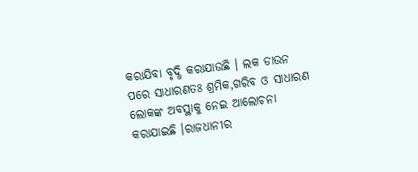କରାଯିବା ବୃଦ୍ଧି କରାଯାଉଛି । ଲକ ଡାଉନ ପରେ ସାଧାରଣତଃ ଶ୍ରମିକ,ଗରିବ ଓ ସାଧାରଣ ଲୋକଙ୍କ ଅବସ୍ଥାକୁ ନେଇ ଆଲୋଚନା କରାଯାଇଛି ।ରାଜଧାନୀର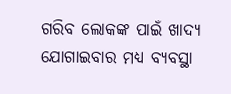ଗରିବ ଲୋକଙ୍କ ପାଇଁ ଖାଦ୍ୟ ଯୋଗାଇବାର ମଧ୍ୟ ବ୍ୟବସ୍ଥା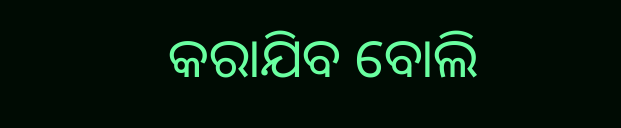କରାଯିବ ବୋଲି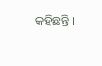କହିଛନ୍ତି ।